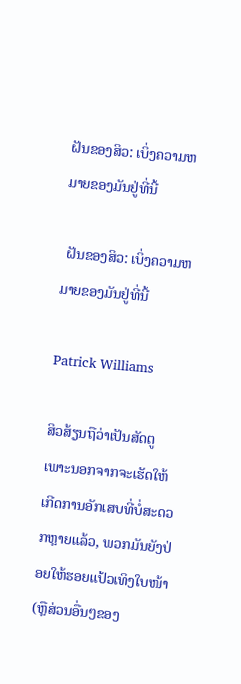ຝັນຂອງສິວ: ເບິ່ງຄວາມຫມາຍຂອງມັນຢູ່ທີ່ນີ້

 ຝັນຂອງສິວ: ເບິ່ງຄວາມຫມາຍຂອງມັນຢູ່ທີ່ນີ້

Patrick Williams

ສິວສ້ຽນຖືວ່າເປັນສັດຕູ ເພາະນອກຈາກຈະເຮັດໃຫ້ເກີດການອັກເສບທີ່ບໍ່ສະດວກຫຼາຍແລ້ວ, ພວກມັນຍັງປ່ອຍໃຫ້ຮອຍແປ້ວເທິງໃບໜ້າ (ຫຼືສ່ວນອື່ນໆຂອງ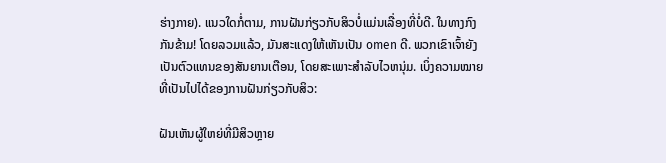ຮ່າງກາຍ). ແນວໃດກໍ່ຕາມ, ການຝັນກ່ຽວກັບສິວບໍ່ແມ່ນເລື່ອງທີ່ບໍ່ດີ. ໃນທາງກົງກັນຂ້າມ! ໂດຍລວມແລ້ວ, ມັນສະແດງໃຫ້ເຫັນເປັນ omen ດີ. ພວກເຂົາເຈົ້າຍັງເປັນຕົວແທນຂອງສັນຍານເຕືອນ, ໂດຍສະເພາະສໍາລັບໄວຫນຸ່ມ. ເບິ່ງຄວາມໝາຍທີ່ເປັນໄປໄດ້ຂອງການຝັນກ່ຽວກັບສິວ:

ຝັນເຫັນຜູ້ໃຫຍ່ທີ່ມີສິວຫຼາຍ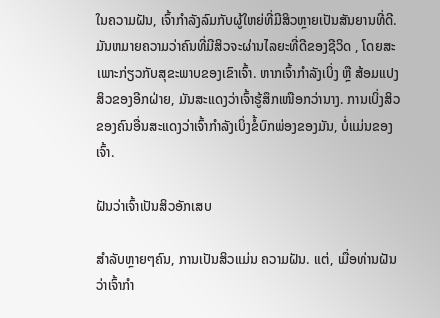ໃນຄວາມຝັນ, ເຈົ້າກໍາລັງລົມກັບຜູ້ໃຫຍ່ທີ່ມີສິວຫຼາຍເປັນສັນຍານທີ່ດີ. ມັນຫມາຍຄວາມວ່າຄົນທີ່ມີສິວຈະຜ່ານໄລຍະທີ່ດີຂອງຊີວິດ , ໂດຍສະເພາະກ່ຽວກັບສຸຂະພາບຂອງເຂົາເຈົ້າ. ຫາກເຈົ້າກຳລັງເບິ່ງ ຫຼື ສ້ອມແປງສິວຂອງອີກຝ່າຍ, ມັນສະແດງວ່າເຈົ້າຮູ້ສຶກເໜືອກວ່ານາງ. ການເບິ່ງສິວຂອງຄົນອື່ນສະແດງວ່າເຈົ້າກໍາລັງເບິ່ງຂໍ້ບົກພ່ອງຂອງມັນ, ບໍ່ແມ່ນຂອງເຈົ້າ.

ຝັນວ່າເຈົ້າເປັນສິວອັກເສບ

ສຳລັບຫຼາຍໆຄົນ, ການເປັນສິວແມ່ນ ຄວາມຝັນ. ແຕ່, ເມື່ອທ່ານຝັນວ່າເຈົ້າກໍາ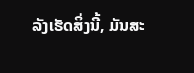ລັງເຮັດສິ່ງນີ້, ມັນສະ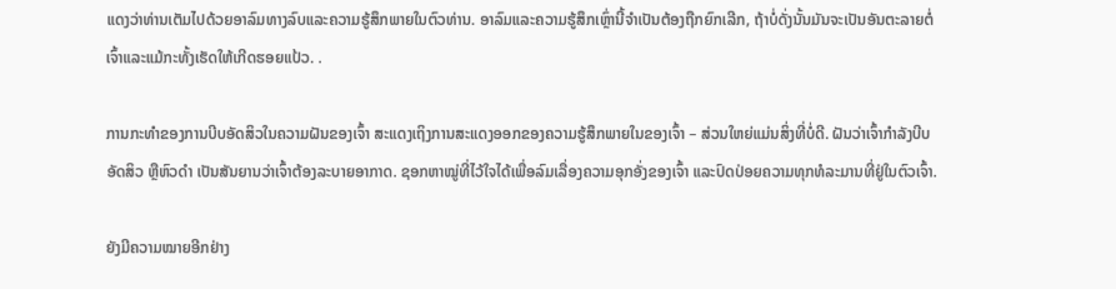ແດງວ່າທ່ານເຕັມໄປດ້ວຍອາລົມທາງລົບແລະຄວາມຮູ້ສຶກພາຍໃນຕົວທ່ານ. ອາລົມແລະຄວາມຮູ້ສຶກເຫຼົ່ານີ້ຈໍາເປັນຕ້ອງຖືກຍົກເລີກ, ຖ້າບໍ່ດັ່ງນັ້ນມັນຈະເປັນອັນຕະລາຍຕໍ່ເຈົ້າແລະແມ້ກະທັ້ງເຮັດໃຫ້ເກີດຮອຍແປ້ວ. .

ການກະທຳຂອງການບີບອັດສິວໃນຄວາມຝັນຂອງເຈົ້າ ສະແດງເຖິງການສະແດງອອກຂອງຄວາມຮູ້ສຶກພາຍໃນຂອງເຈົ້າ – ສ່ວນໃຫຍ່ແມ່ນສິ່ງທີ່ບໍ່ດີ. ຝັນວ່າເຈົ້າກຳລັງບີບອັດສິວ ຫຼືຫົວດຳ ເປັນສັນຍານວ່າເຈົ້າຕ້ອງລະບາຍອາກາດ. ຊອກຫາໝູ່ທີ່ໄວ້ໃຈໄດ້ເພື່ອລົມເລື່ອງຄວາມອຸກອັ່ງຂອງເຈົ້າ ແລະປົດປ່ອຍຄວາມທຸກທໍລະມານທີ່ຢູ່ໃນຕົວເຈົ້າ.

ຍັງມີຄວາມໝາຍອີກຢ່າງ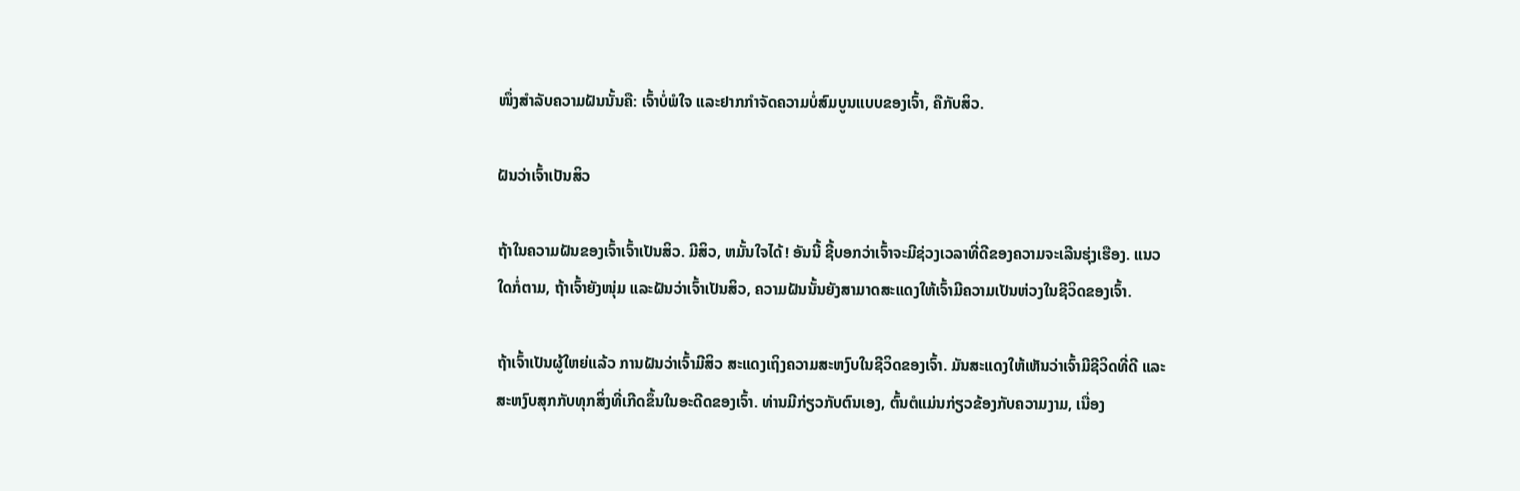ໜຶ່ງສຳລັບຄວາມຝັນນັ້ນຄື: ເຈົ້າບໍ່ພໍໃຈ ແລະຢາກກຳຈັດຄວາມບໍ່ສົມບູນແບບຂອງເຈົ້າ, ຄືກັບສິວ.

ຝັນວ່າເຈົ້າເປັນສິວ

ຖ້າໃນຄວາມຝັນຂອງເຈົ້າເຈົ້າເປັນສິວ. ມີສິວ, ຫມັ້ນໃຈໄດ້! ອັນນີ້ ຊີ້ບອກວ່າເຈົ້າຈະມີຊ່ວງເວລາທີ່ດີຂອງຄວາມຈະເລີນຮຸ່ງເຮືອງ. ແນວໃດກໍ່ຕາມ, ຖ້າເຈົ້າຍັງໜຸ່ມ ແລະຝັນວ່າເຈົ້າເປັນສິວ, ຄວາມຝັນນັ້ນຍັງສາມາດສະແດງໃຫ້ເຈົ້າມີຄວາມເປັນຫ່ວງໃນຊີວິດຂອງເຈົ້າ.

ຖ້າເຈົ້າເປັນຜູ້ໃຫຍ່ແລ້ວ ການຝັນວ່າເຈົ້າມີສິວ ສະແດງເຖິງຄວາມສະຫງົບໃນຊີວິດຂອງເຈົ້າ. ມັນສະແດງໃຫ້ເຫັນວ່າເຈົ້າມີຊີວິດທີ່ດີ ແລະສະຫງົບສຸກກັບທຸກສິ່ງທີ່ເກີດຂຶ້ນໃນອະດີດຂອງເຈົ້າ. ທ່ານມີກ່ຽວກັບຕົນເອງ, ຕົ້ນຕໍແມ່ນກ່ຽວຂ້ອງກັບຄວາມງາມ, ເນື່ອງ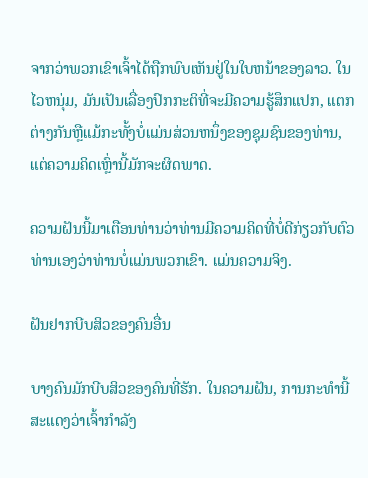ຈາກວ່າພວກເຂົາເຈົ້າໄດ້ຖືກພົບເຫັນຢູ່ໃນໃບຫນ້າຂອງລາວ. ໃນໄວຫນຸ່ມ, ມັນເປັນເລື່ອງປົກກະຕິທີ່ຈະມີຄວາມຮູ້ສຶກແປກ, ແຕກຕ່າງກັນຫຼືແມ້ກະທັ້ງບໍ່ແມ່ນສ່ວນຫນຶ່ງຂອງຊຸມຊົນຂອງທ່ານ, ແຕ່ຄວາມຄິດເຫຼົ່ານີ້ມັກຈະຜິດພາດ.

ຄວາມຝັນນີ້ມາເຕືອນທ່ານວ່າທ່ານມີຄວາມຄິດທີ່ບໍ່ດີກ່ຽວກັບຕົວທ່ານເອງວ່າທ່ານບໍ່ແມ່ນພວກເຂົາ. ແມ່ນຄວາມຈິງ.

ຝັນຢາກບີບສິວຂອງຄົນອື່ນ

ບາງຄົນມັກບີບສິວຂອງຄົນທີ່ຮັກ. ໃນຄວາມຝັນ, ການກະທຳນີ້ ສະແດງວ່າເຈົ້າກຳລັງ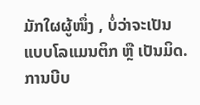ມັກໃຜຜູ້ໜຶ່ງ , ບໍ່ວ່າຈະເປັນແບບໂລແມນຕິກ ຫຼື ເປັນມິດ. ການບີບ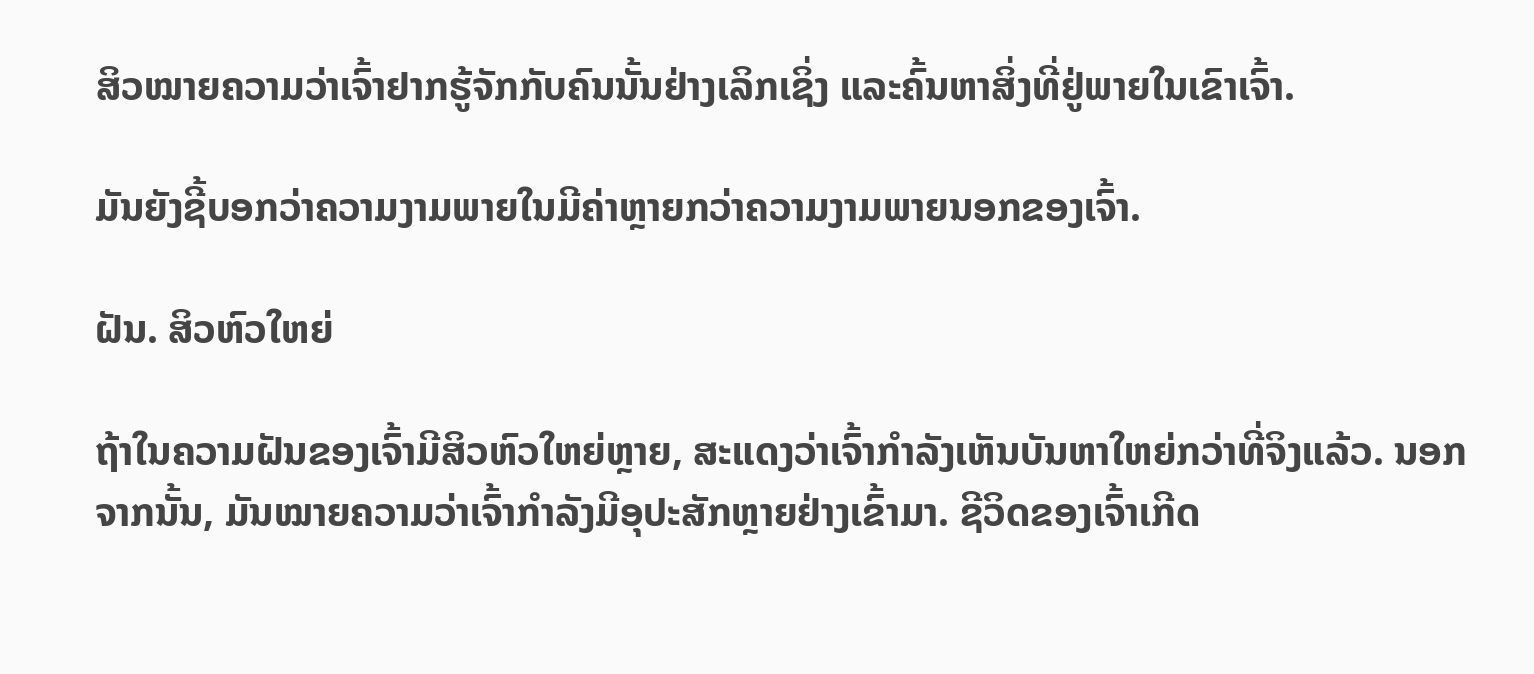ສິວໝາຍຄວາມວ່າເຈົ້າຢາກຮູ້ຈັກກັບຄົນນັ້ນຢ່າງເລິກເຊິ່ງ ແລະຄົ້ນຫາສິ່ງທີ່ຢູ່ພາຍໃນເຂົາເຈົ້າ.

ມັນຍັງຊີ້ບອກວ່າຄວາມງາມພາຍໃນມີຄ່າຫຼາຍກວ່າຄວາມງາມພາຍນອກຂອງເຈົ້າ.

ຝັນ. ສິວຫົວໃຫຍ່

ຖ້າໃນຄວາມຝັນຂອງເຈົ້າມີສິວຫົວໃຫຍ່ຫຼາຍ, ສະແດງວ່າເຈົ້າກຳລັງເຫັນບັນຫາໃຫຍ່ກວ່າທີ່ຈິງແລ້ວ. ນອກຈາກນັ້ນ, ມັນໝາຍຄວາມວ່າເຈົ້າກຳລັງມີອຸປະສັກຫຼາຍຢ່າງເຂົ້າມາ. ຊີວິດຂອງເຈົ້າເກີດ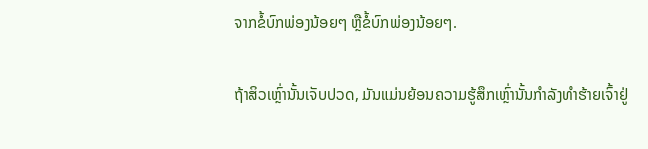ຈາກຂໍ້ບົກພ່ອງນ້ອຍໆ ຫຼືຂໍ້ບົກພ່ອງນ້ອຍໆ.

ຖ້າສິວເຫຼົ່ານັ້ນເຈັບປວດ, ມັນແມ່ນຍ້ອນຄວາມຮູ້ສຶກເຫຼົ່ານັ້ນກຳລັງທຳຮ້າຍເຈົ້າຢູ່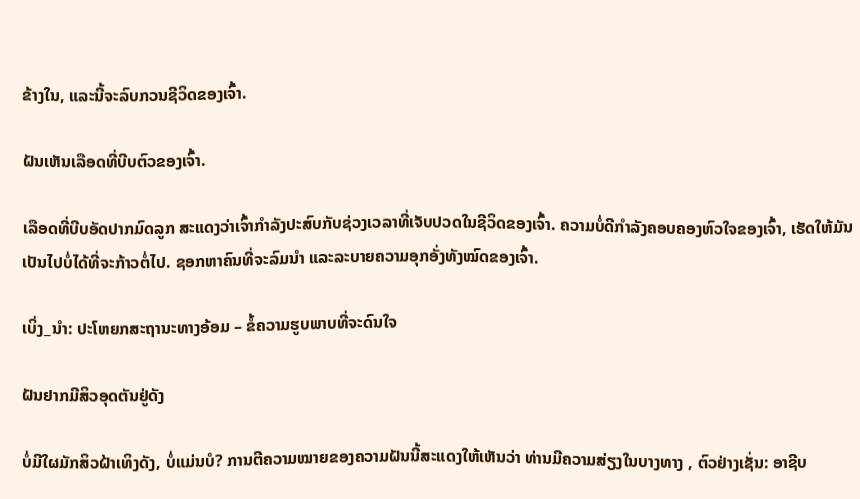ຂ້າງໃນ, ແລະນີ້ຈະລົບກວນຊີວິດຂອງເຈົ້າ.

ຝັນເຫັນເລືອດທີ່ບີບຕົວຂອງເຈົ້າ.

ເລືອດທີ່ບີບອັດປາກມົດລູກ ສະແດງວ່າເຈົ້າກຳລັງປະສົບກັບຊ່ວງເວລາທີ່ເຈັບປວດໃນຊີວິດຂອງເຈົ້າ. ຄວາມບໍ່ດີກຳລັງຄອບຄອງຫົວໃຈຂອງເຈົ້າ, ເຮັດໃຫ້ມັນເປັນໄປບໍ່ໄດ້ທີ່ຈະກ້າວຕໍ່ໄປ. ຊອກຫາຄົນທີ່ຈະລົມນຳ ແລະລະບາຍຄວາມອຸກອັ່ງທັງໝົດຂອງເຈົ້າ.

ເບິ່ງ_ນຳ: ປະໂຫຍກສະຖານະທາງອ້ອມ – ຂໍ້ຄວາມຮູບພາບທີ່ຈະດົນໃຈ

ຝັນຢາກມີສິວອຸດຕັນຢູ່ດັງ

ບໍ່ມີໃຜມັກສິວຝ້າເທິງດັງ, ບໍ່ແມ່ນບໍ? ການຕີຄວາມໝາຍຂອງຄວາມຝັນນີ້ສະແດງໃຫ້ເຫັນວ່າ ທ່ານມີຄວາມສ່ຽງໃນບາງທາງ , ຕົວຢ່າງເຊັ່ນ: ອາຊີບ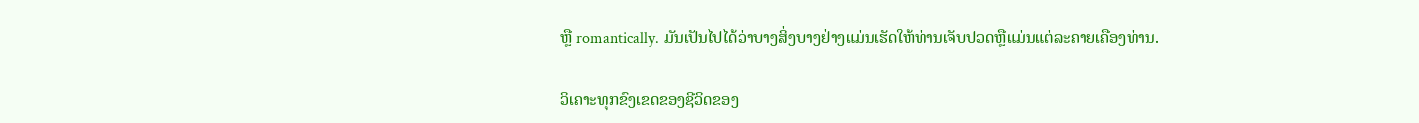ຫຼື romantically. ມັນເປັນໄປໄດ້ວ່າບາງສິ່ງບາງຢ່າງແມ່ນເຮັດໃຫ້ທ່ານເຈັບປວດຫຼືແມ່ນແຕ່ລະຄາຍເຄືອງທ່ານ.

ວິເຄາະທຸກຂົງເຂດຂອງຊີວິດຂອງ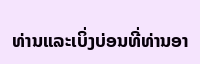ທ່ານແລະເບິ່ງບ່ອນທີ່ທ່ານອາ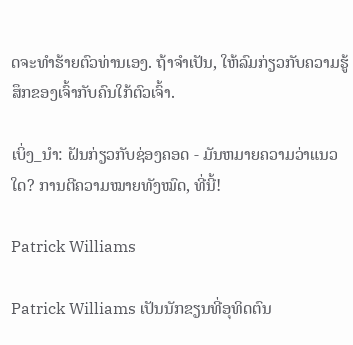ດຈະທໍາຮ້າຍຕົວທ່ານເອງ. ຖ້າຈຳເປັນ, ໃຫ້ລົມກ່ຽວກັບຄວາມຮູ້ສຶກຂອງເຈົ້າກັບຄົນໃກ້ຕົວເຈົ້າ.

ເບິ່ງ_ນຳ: ຝັນກ່ຽວກັບຊ່ອງຄອດ - ມັນຫມາຍຄວາມວ່າແນວໃດ? ການຕີຄວາມໝາຍທັງໝົດ, ທີ່ນີ້!

Patrick Williams

Patrick Williams ເປັນນັກຂຽນທີ່ອຸທິດຕົນ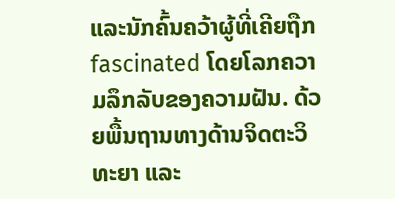ແລະນັກຄົ້ນຄວ້າຜູ້ທີ່ເຄີຍຖືກ fascinated ໂດຍໂລກຄວາມລຶກລັບຂອງຄວາມຝັນ. ດ້ວຍພື້ນຖານທາງດ້ານຈິດຕະວິທະຍາ ແລະ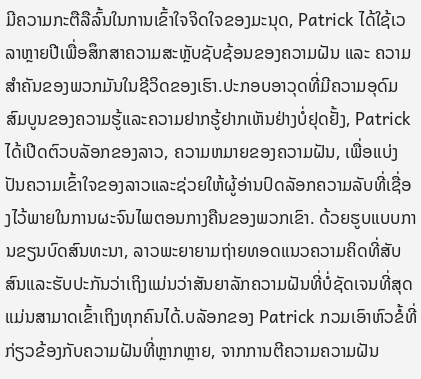ມີຄວາມກະຕືລືລົ້ນໃນການເຂົ້າໃຈຈິດໃຈຂອງມະນຸດ, Patrick ໄດ້ໃຊ້ເວລາຫຼາຍປີເພື່ອສຶກສາຄວາມສະຫຼັບຊັບຊ້ອນຂອງຄວາມຝັນ ແລະ ຄວາມສຳຄັນຂອງພວກມັນໃນຊີວິດຂອງເຮົາ.ປະກອບອາວຸດທີ່ມີຄວາມອຸດົມສົມບູນຂອງຄວາມຮູ້ແລະຄວາມຢາກຮູ້ຢາກເຫັນຢ່າງບໍ່ຢຸດຢັ້ງ, Patrick ໄດ້ເປີດຕົວບລັອກຂອງລາວ, ຄວາມຫມາຍຂອງຄວາມຝັນ, ເພື່ອແບ່ງປັນຄວາມເຂົ້າໃຈຂອງລາວແລະຊ່ວຍໃຫ້ຜູ້ອ່ານປົດລັອກຄວາມລັບທີ່ເຊື່ອງໄວ້ພາຍໃນການຜະຈົນໄພຕອນກາງຄືນຂອງພວກເຂົາ. ດ້ວຍຮູບແບບການຂຽນບົດສົນທະນາ, ລາວພະຍາຍາມຖ່າຍທອດແນວຄວາມຄິດທີ່ສັບສົນແລະຮັບປະກັນວ່າເຖິງແມ່ນວ່າສັນຍາລັກຄວາມຝັນທີ່ບໍ່ຊັດເຈນທີ່ສຸດແມ່ນສາມາດເຂົ້າເຖິງທຸກຄົນໄດ້.ບລັອກຂອງ Patrick ກວມເອົາຫົວຂໍ້ທີ່ກ່ຽວຂ້ອງກັບຄວາມຝັນທີ່ຫຼາກຫຼາຍ, ຈາກການຕີຄວາມຄວາມຝັນ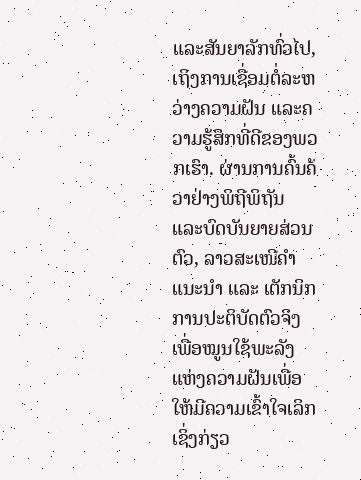ແລະສັນຍາລັກທົ່ວໄປ, ເຖິງການເຊື່ອມຕໍ່ລະຫວ່າງຄວາມຝັນ ແລະຄວາມຮູ້ສຶກທີ່ດີຂອງພວກເຮົາ. ຜ່ານການຄົ້ນຄ້ວາຢ່າງພິຖີພິຖັນ ແລະບົດບັນຍາຍສ່ວນຕົວ, ລາວສະເໜີຄຳແນະນຳ ແລະ ເຕັກນິກການປະຕິບັດຕົວຈິງເພື່ອໝູນໃຊ້ພະລັງແຫ່ງຄວາມຝັນເພື່ອໃຫ້ມີຄວາມເຂົ້າໃຈເລິກເຊິ່ງກ່ຽວ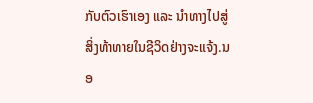ກັບຕົວເຮົາເອງ ແລະ ນຳທາງໄປສູ່ສິ່ງທ້າທາຍໃນຊີວິດຢ່າງຈະແຈ້ງ.ນອ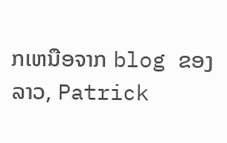ກເຫນືອຈາກ blog ຂອງລາວ, Patrick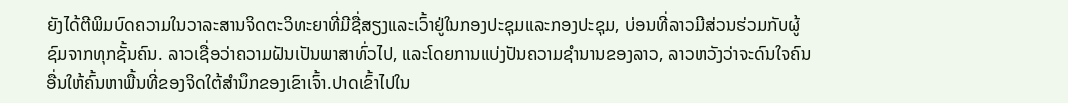ຍັງໄດ້ຕີພິມບົດຄວາມໃນວາລະສານຈິດຕະວິທະຍາທີ່ມີຊື່ສຽງແລະເວົ້າຢູ່ໃນກອງປະຊຸມແລະກອງປະຊຸມ, ບ່ອນທີ່ລາວມີສ່ວນຮ່ວມກັບຜູ້ຊົມຈາກທຸກຊັ້ນຄົນ. ລາວເຊື່ອວ່າຄວາມຝັນເປັນພາສາທົ່ວໄປ, ແລະໂດຍການແບ່ງປັນຄວາມຊໍານານຂອງລາວ, ລາວຫວັງວ່າຈະດົນໃຈຄົນອື່ນໃຫ້ຄົ້ນຫາພື້ນທີ່ຂອງຈິດໃຕ້ສໍານຶກຂອງເຂົາເຈົ້າ.ປາດເຂົ້າໄປໃນ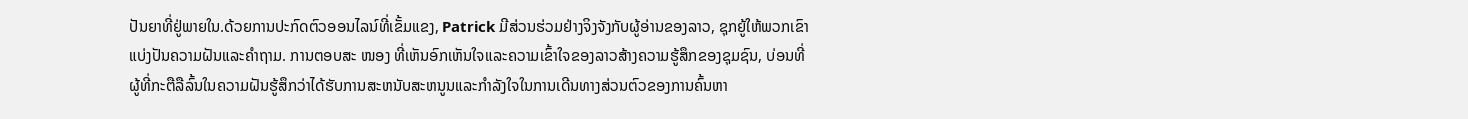ປັນຍາທີ່ຢູ່ພາຍໃນ.ດ້ວຍການປະກົດຕົວອອນໄລນ໌ທີ່ເຂັ້ມແຂງ, Patrick ມີສ່ວນຮ່ວມຢ່າງຈິງຈັງກັບຜູ້ອ່ານຂອງລາວ, ຊຸກຍູ້ໃຫ້ພວກເຂົາແບ່ງປັນຄວາມຝັນແລະຄໍາຖາມ. ການຕອບສະ ໜອງ ທີ່ເຫັນອົກເຫັນໃຈແລະຄວາມເຂົ້າໃຈຂອງລາວສ້າງຄວາມຮູ້ສຶກຂອງຊຸມຊົນ, ບ່ອນທີ່ຜູ້ທີ່ກະຕືລືລົ້ນໃນຄວາມຝັນຮູ້ສຶກວ່າໄດ້ຮັບການສະຫນັບສະຫນູນແລະກໍາລັງໃຈໃນການເດີນທາງສ່ວນຕົວຂອງການຄົ້ນຫາ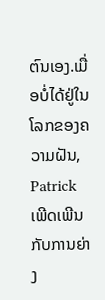ຕົນເອງ.ເມື່ອບໍ່ໄດ້ຢູ່ໃນໂລກຂອງຄວາມຝັນ, Patrick ເພີດເພີນກັບການຍ່າງ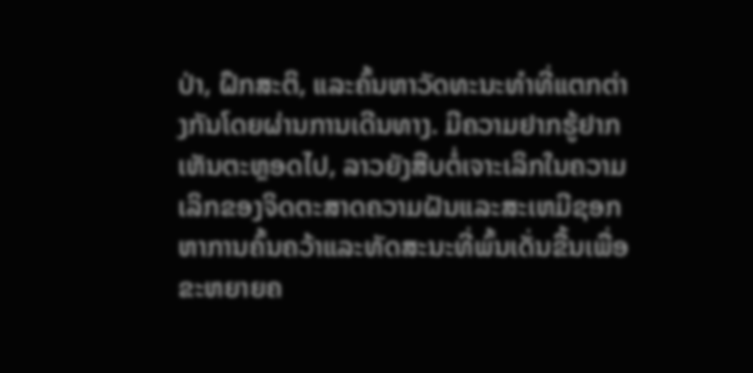ປ່າ, ຝຶກສະຕິ, ແລະຄົ້ນຫາວັດທະນະທໍາທີ່ແຕກຕ່າງກັນໂດຍຜ່ານການເດີນທາງ. ມີຄວາມຢາກຮູ້ຢາກເຫັນຕະຫຼອດໄປ, ລາວຍັງສືບຕໍ່ເຈາະເລິກໃນຄວາມເລິກຂອງຈິດຕະສາດຄວາມຝັນແລະສະເຫມີຊອກຫາການຄົ້ນຄວ້າແລະທັດສະນະທີ່ພົ້ນເດັ່ນຂື້ນເພື່ອຂະຫຍາຍຄ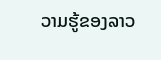ວາມຮູ້ຂອງລາວ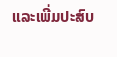ແລະເພີ່ມປະສົບ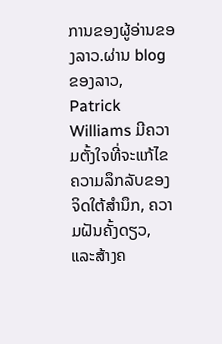ການຂອງຜູ້ອ່ານຂອງລາວ.ຜ່ານ blog ຂອງລາວ, Patrick Williams ມີຄວາມຕັ້ງໃຈທີ່ຈະແກ້ໄຂຄວາມລຶກລັບຂອງຈິດໃຕ້ສໍານຶກ, ຄວາມຝັນຄັ້ງດຽວ, ແລະສ້າງຄ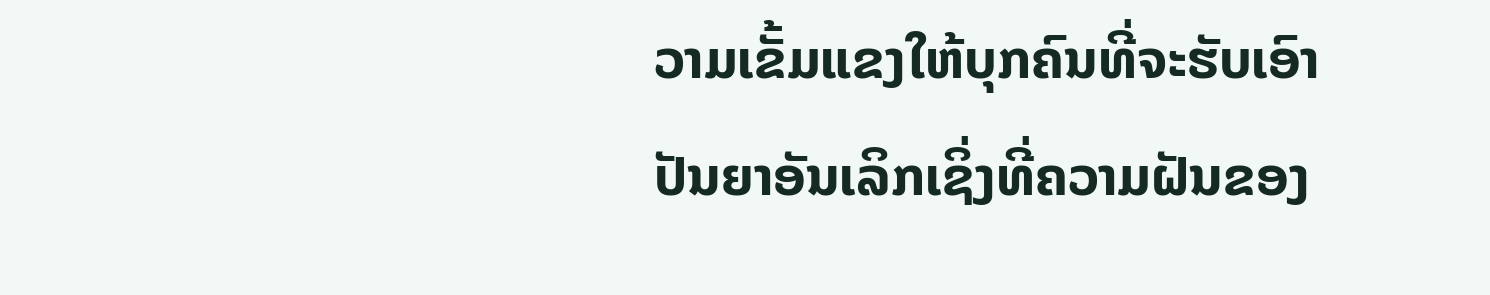ວາມເຂັ້ມແຂງໃຫ້ບຸກຄົນທີ່ຈະຮັບເອົາປັນຍາອັນເລິກເຊິ່ງທີ່ຄວາມຝັນຂອງ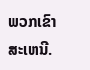ພວກເຂົາສະເຫນີ.